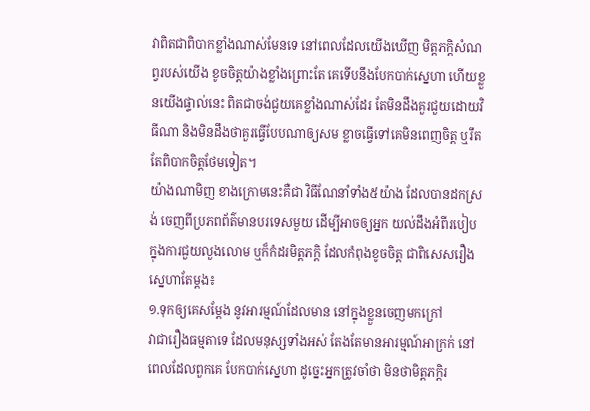វាពិតជាពិបាកខ្លាំងណាស់មែនទេ នៅពេលដែលយើងឃើញ មិត្តភក្តិសំណព្វរបស់យើង ខូចចិត្តយ៉ាងខ្លាំងព្រោះតែ គេទើបនឹងបែកបាក់ស្នេហា ហើយខ្លួនយើងផ្ទាល់នេះ ពិតជាចង់ជួយគេខ្លាំងណាស់ដែរ តែមិនដឹងគួរជួយដោយវិធីណា និងមិនដឹងថាគួរធ្វើបែបណាឲ្យសម ខ្លាចធ្វើទៅគេមិនពេញចិត្ត ឬរឹតតែពិបាកចិត្តថែមទៀត។
យ៉ាងណាមិញ ខាងក្រោមនេះគឺជា វិធីណែនាំទាំង៥យ៉ាង ដែលបានដកស្រង់ ចេញពីប្រភពព័ត៌មានបរទេសមួយ ដើម្បីអាចឲ្យអ្នក យល់ដឹងអំពីរបៀប ក្នុងការជួយលួងលោម ឬក៏កំដរមិត្តភក្តិ ដែលកំពុងខូចចិត្ត ជាពិសេសរឿងស្នេហាតែម្តង៖
១.ទុកឲ្យគេសម្តែង នូវអារម្មណ៍ដែលមាន នៅក្នុងខ្លួនចេញមកក្រៅ
វាជារឿងធម្មតាទេ ដែលមនុស្សទាំងអស់ តែងតែមានអារម្មណ៍អាក្រក់ នៅពេលដែលពួកគេ បែកបាក់ស្នេហា ដូច្នេះអ្នកត្រូវចាំថា មិនថាមិត្តភក្តិរ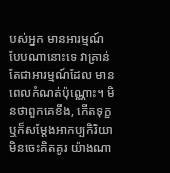បស់អ្នក មានអារម្មណ៍បែបណានោះទេ វាគ្រាន់តែជាអារម្មណ៍ដែល មានពេលកំណត់ប៉ុណ្ណោះ។ មិនថាពួកគេខឹង, កើតទុក្ខ ឬក៏សម្តែងអាកប្បកិរិយា មិនចេះគិតគូរ យ៉ាងណា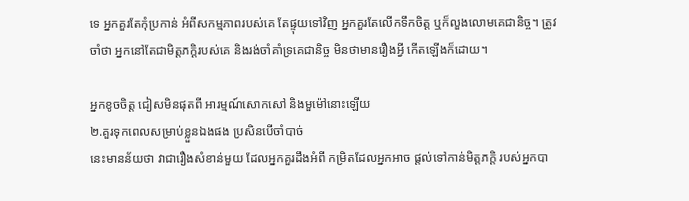ទេ អ្នកគួរតែកុំប្រកាន់ អំពីសកម្មភាពរបស់គេ តែផ្ទុយទៅវិញ អ្នកគួរតែលើកទឹកចិត្ត ឬក៏លួងលោមគេជានិច្ច។ ត្រូវចាំថា អ្នកនៅតែជាមិត្តភក្តិរបស់គេ និងរង់ចាំគាំទ្រគេជានិច្ច មិនថាមានរឿងអ្វី កើតឡើងក៏ដោយ។

អ្នកខូចចិត្ត ជៀសមិនផុតពី អារម្មណ៍សោកសៅ និងមួម៉ៅនោះឡើយ
២.គួរទុកពេលសម្រាប់ខ្លួនឯងផង ប្រសិនបើចាំបាច់
នេះមានន័យថា វាជារឿងសំខាន់មួយ ដែលអ្នកគួរដឹងអំពី កម្រិតដែលអ្នកអាច ផ្តល់ទៅកាន់មិត្តភក្តិ របស់អ្នកបា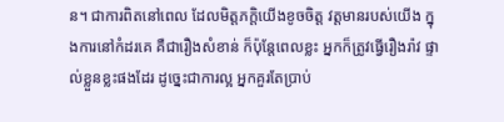ន។ ជាការពិតនៅពេល ដែលមិត្តភក្តិយើងខូចចិត្ត វត្តមានរបស់យើង ក្នុងការនៅកំដរគេ គឺជារឿងសំខាន់ ក៏ប៉ុន្តែពេលខ្លះ អ្នកក៏ត្រូវធ្វើរឿងរ៉ាវ ផ្ទាល់ខ្លួនខ្លះផងដែរ ដូច្នេះជាការល្អ អ្នកគួរតែប្រាប់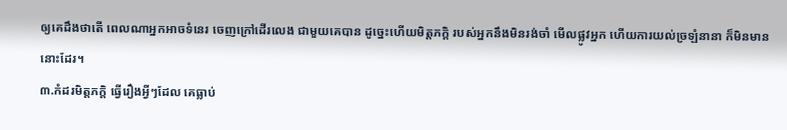ឲ្យគេដឹងថាតើ ពេលណាអ្នកអាចទំនេរ ចេញក្រៅដើរលេង ជាមួយគេបាន ដូច្នេះហើយមិត្តភក្តិ របស់អ្នកនឹងមិនរង់ចាំ មើលផ្លូវអ្នក ហើយការយល់ច្រឡំនានា ក៏មិនមាននោះដែរ។
៣.កំដរមិត្តភក្តិ ធ្វើរឿងអ្វីៗដែល គេធ្លាប់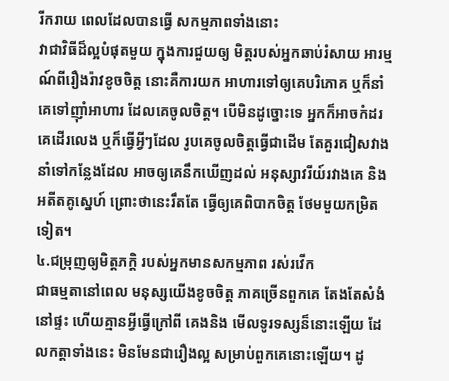រីករាយ ពេលដែលបានធ្វើ សកម្មភាពទាំងនោះ
វាជាវិធីដ៏ល្អបំផុតមួយ ក្នុងការជួយឲ្យ មិត្តរបស់អ្នកឆាប់រំសាយ អារម្មណ៍ពីរឿងរ៉ាវខូចចិត្ត នោះគឺការយក អាហារទៅឲ្យគេបរិភោគ ឬក៏នាំគេទៅញ៉ាំអាហារ ដែលគេចូលចិត្ត។ បើមិនដូច្នោះទេ អ្នកក៏អាចកំដរគេដើរលេង ឬក៏ធ្វើអ្វីៗដែល រូបគេចូលចិត្តធ្វើជាដើម តែគួរជៀសវាង នាំទៅកន្លែងដែល អាចឲ្យគេនឹកឃើញដល់ អនុស្សាវរីយ៍រវាងគេ និងអតីតគូស្នេហ៍ ព្រោះថានេះរឹតតែ ធ្វើឲ្យគេពិបាកចិត្ត ថែមមួយកម្រិតទៀត។
៤.ជម្រុញឲ្យមិត្តភក្តិ របស់អ្នកមានសកម្មភាព រស់រវើក
ជាធម្មតានៅពេល មនុស្សយើងខូចចិត្ត ភាគច្រើនពួកគេ តែងតែសំងំនៅផ្ទះ ហើយគ្មានអ្វីធ្វើក្រៅពី គេងនិង មើលទូរទស្សន៏នោះឡើយ ដែលកត្តាទាំងនេះ មិនមែនជារឿងល្អ សម្រាប់ពួកគេនោះឡើយ។ ដូ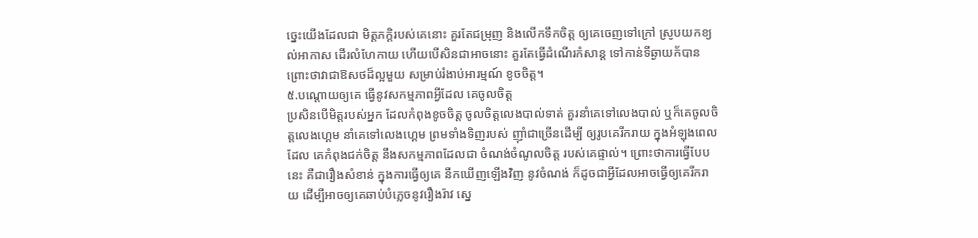ច្នេះយើងដែលជា មិត្តភក្តិរបស់គេនោះ គួរតែជម្រុញ និងលើកទឹកចិត្ត ឲ្យគេចេញទៅក្រៅ ស្រូបយកខ្យល់អាកាស ដើរលំហែកាយ ហើយបើសិនជាអាចនោះ គួរតែធ្វើដំណើរកំសាន្ត ទៅកាន់ទីឆ្ងាយក័បាន ព្រោះថាវាជាឱសថដ៏ល្អមួយ សម្រាប់រំងាប់អារម្មណ៍ ខូចចិត្ត។
៥.បណ្តោយឲ្យគេ ធ្វើនូវសកម្មភាពអ្វីដែល គេចូលចិត្ត
ប្រសិនបើមិត្តរបស់អ្នក ដែលកំពុងខូចចិត្ត ចូលចិត្តលេងបាល់ទាត់ គួរនាំគេទៅលេងបាល់ ឬក៏គេចូលចិត្តលេងហ្គេម នាំគេទៅលេងហ្គេម ព្រមទាំងទិញរបស់ ញ៉ាំជាច្រើនដើម្បី ឲ្យរូបគេរីករាយ ក្នុងអំឡុងពេលដែល គេកំពុងជក់ចិត្ត នឹងសកម្មភាពដែលជា ចំណង់ចំណូលចិត្ត របស់គេផ្ទាល់។ ព្រោះថាការធ្វើបែបនេះ គឺជារឿងសំខាន់ ក្នុងការធ្វើឲ្យគេ នឹកឃើញឡើងវិញ នូវចំណង់ ក៏ដូចជាអ្វីដែលអាចធ្វើឲ្យគេរីករាយ ដើម្បីអាចឲ្យគេឆាប់បំភ្លេចនូវរឿងរ៉ាវ ស្នេ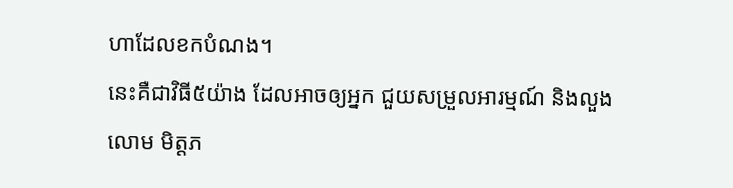ហាដែលខកបំណង។
នេះគឺជាវិធី៥យ៉ាង ដែលអាចឲ្យអ្នក ជួយសម្រួលអារម្មណ៍ និងលួងលោម មិត្តភ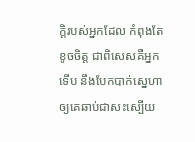ក្តិរបស់អ្នកដែល កំពុងតែខូចចិត្ត ជាពិសេសគឺអ្នកទើប នឹងបែកបាក់ស្នេហា ឲ្យគេឆាប់ជាសះស្បើយ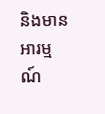និងមានអារម្មណ៍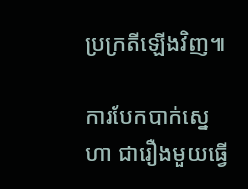ប្រក្រតីឡើងវិញ៕

ការបែកបាក់ស្នេហា ជារឿងមួយធ្វើ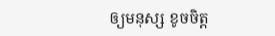ឲ្យមនុស្ស ខូចចិត្ត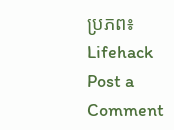ប្រភព៖ Lifehack
Post a Comment